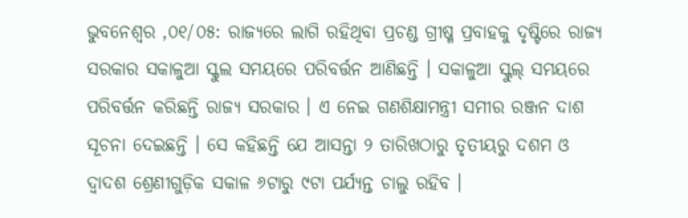ଭୁବନେଶ୍ୱର ,୦୧/୦୫: ରାଜ୍ୟରେ ଲାଗି ରହିଥିବା ପ୍ରଚଣ୍ଡ ଗ୍ରୀଷ୍ମ ପ୍ରବାହକୁ ଦୃଷ୍ଟିରେ ରାଜ୍ୟ ସରକାର ସକାଳୁଆ ସ୍କୁଲ ସମୟରେ ପରିବର୍ତ୍ତନ ଆଣିଛନ୍ତି । ସକାଳୁଆ ସ୍କୁଲ୍ ସମୟରେ ପରିବର୍ତ୍ତନ କରିଛନ୍ତି ରାଜ୍ୟ ସରକାର । ଏ ନେଇ ଗଣଶିକ୍ଷାମନ୍ତ୍ରୀ ସମୀର ରଞ୍ଜନ ଦାଶ ସୂଚନା ଦେଇଛନ୍ତି । ସେ କହିଛନ୍ତି ଯେ ଆସନ୍ତା ୨ ତାରିଖଠାରୁ ତୃତୀୟରୁ ଦଶମ ଓ ଦ୍ୱାଦଶ ଶ୍ରେଣୀଗୁଡ଼ିକ ସକାଳ ୬ଟାରୁ ୯ଟା ପର୍ଯ୍ୟନ୍ତ ଚାଲୁ ରହିବ ।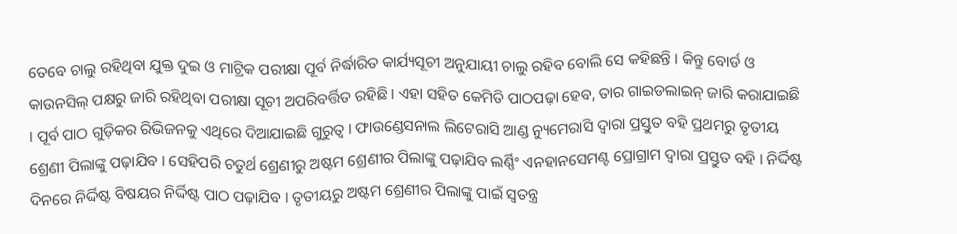ତେବେ ଚାଲୁ ରହିଥିବା ଯୁକ୍ତ ଦୁଇ ଓ ମାଟ୍ରିକ ପରୀକ୍ଷା ପୂର୍ବ ନିର୍ଦ୍ଧାରିତ କାର୍ଯ୍ୟସୂଚୀ ଅନୁଯାୟୀ ଚାଲୁ ରହିବ ବୋଲି ସେ କହିଛନ୍ତି । କିନ୍ତୁ ବୋର୍ଡ ଓ କାଉନସିଲ୍ ପକ୍ଷରୁ ଜାରି ରହିଥିବା ପରୀକ୍ଷା ସୂଚୀ ଅପରିବର୍ତ୍ତିତ ରହିଛି । ଏହା ସହିତ କେମିତି ପାଠପଢ଼ା ହେବ, ତାର ଗାଇଡଲାଇନ୍ ଜାରି କରାଯାଇଛି । ପୂର୍ବ ପାଠ ଗୁଡ଼ିକର ରିଭିଜନକୁ ଏଥିରେ ଦିଆଯାଇଛି ଗୁରୁତ୍ୱ । ଫାଉଣ୍ଡେସନାଲ ଲିଟେରାସି ଆଣ୍ଡ ନ୍ୟୁମେରାସି ଦ୍ୱାରା ପ୍ରସ୍ତୁତ ବହି ପ୍ରଥମରୁ ତୃତୀୟ ଶ୍ରେଣୀ ପିଲାଙ୍କୁ ପଢ଼ାଯିବ । ସେହିପରି ଚତୁର୍ଥ ଶ୍ରେଣୀରୁ ଅଷ୍ଟମ ଶ୍ରେଣୀର ପିଲାଙ୍କୁ ପଢ଼ାଯିବ ଲର୍ଣ୍ଣିଂ ଏନହାନସେମଣ୍ଟ ପ୍ରୋଗ୍ରାମ ଦ୍ୱାରା ପ୍ରସ୍ତୁତ ବହି । ନିର୍ଦ୍ଦିଷ୍ଟ ଦିନରେ ନିର୍ଦ୍ଦିଷ୍ଟ ବିଷୟର ନିର୍ଦ୍ଦିଷ୍ଟ ପାଠ ପଢ଼ାଯିବ । ତୃତୀୟରୁ ଅଷ୍ଟମ ଶ୍ରେଣୀର ପିଲାଙ୍କୁ ପାଇଁ ସ୍ୱତନ୍ତ୍ର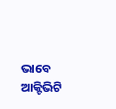ଭାବେ ଆକ୍ଟିଭିଟି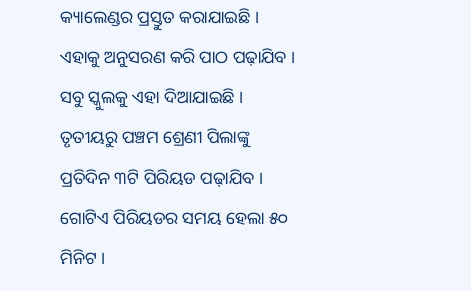କ୍ୟାଲେଣ୍ଡର ପ୍ରସ୍ତୁତ କରାଯାଇଛି । ଏହାକୁ ଅନୁସରଣ କରି ପାଠ ପଢ଼ାଯିବ । ସବୁ ସ୍କୁଲକୁ ଏହା ଦିଆଯାଇଛି । ତୃତୀୟରୁ ପଞ୍ଚମ ଶ୍ରେଣୀ ପିଲାଙ୍କୁ ପ୍ରତିଦିନ ୩ଟି ପିରିୟଡ ପଢ଼ାଯିବ । ଗୋଟିଏ ପିରିୟଡର ସମୟ ହେଲା ୫୦ ମିନିଟ ।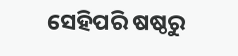ସେହିପରି ଷଷ୍ଠରୁ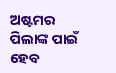ଅଷ୍ଟମର ପିଲାଙ୍କ ପାଇଁ ହେବ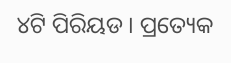୪ଟି ପିରିୟଡ । ପ୍ରତ୍ୟେକ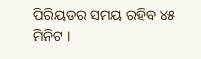ପିରିୟଡର ସମୟ ରହିବ ୪୫ ମିନିଟ ।